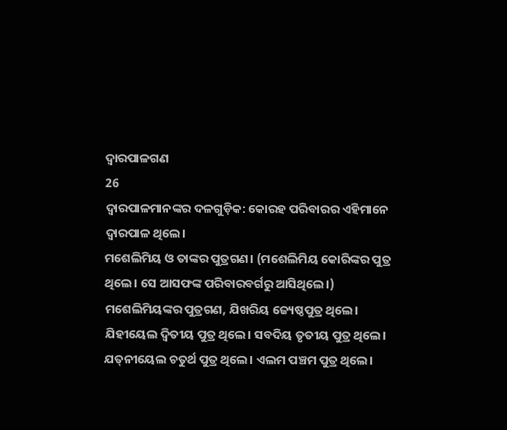ଦ୍ୱାରପାଳଗଣ
26
ଦ୍ୱାରପାଳମାନଙ୍କର ଦଳଗୁଡ଼ିକ: କୋରହ ପରିବାରର ଏହିମାନେ ଦ୍ୱାରପାଳ ଥିଲେ।
ମଶେଲିମିୟ ଓ ତାଙ୍କର ପୁତ୍ରଗଣ। (ମଶେଲିମିୟ କୋରିଙ୍କର ପୁତ୍ର ଥିଲେ। ସେ ଆସଫଙ୍କ ପରିବାରବର୍ଗରୁ ଆସିଥିଲେ।) ମଶେଲିମିୟଙ୍କର ପୁତ୍ରଗଣ, ଯିଖରିୟ ଜ୍ୟେଷ୍ଠପୁତ୍ର ଥିଲେ। ଯିହୀୟେଲ ଦ୍ୱିତୀୟ ପୁତ୍ର ଥିଲେ। ସବଦିୟ ତୃତୀୟ ପୁତ୍ର ଥିଲେ। ଯତ୍‌ନୀୟେଲ ଚତୁର୍ଥ ପୁତ୍ର ଥିଲେ। ଏଲମ ପଞ୍ଚମ ପୁତ୍ର ଥିଲେ।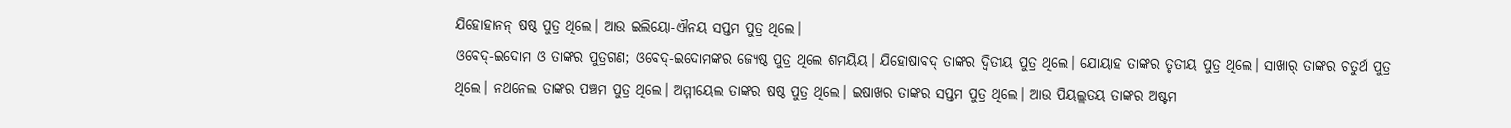ଯିହୋହାନନ୍ ଷଷ୍ଠ ପୁତ୍ର ଥିଲେ। ଆଉ ଇଲିୟୋ-ଐନୟ ସପ୍ତମ ପୁତ୍ର ଥିଲେ।
ଓବେଦ୍-ଇଦୋମ ଓ ତାଙ୍କର ପୁତ୍ରଗଣ; ଓବେଦ୍-ଇଦୋମଙ୍କର ଜ୍ୟେଷ୍ଠ ପୁତ୍ର ଥିଲେ ଶମୟିୟ। ଯିହୋଷାବଦ୍ ତାଙ୍କର ଦ୍ୱିତୀୟ ପୁତ୍ର ଥିଲେ। ଯୋୟାହ ତାଙ୍କର ତୃତୀୟ ପୁତ୍ର ଥିଲେ। ସାଖାର୍ ତାଙ୍କର ଚତୁର୍ଥ ପୁତ୍ର ଥିଲେ। ନଥନେଲ ତାଙ୍କର ପଞ୍ଚମ ପୁତ୍ର ଥିଲେ। ଅମ୍ମୀୟେଲ ତାଙ୍କର ଷଷ୍ଠ ପୁତ୍ର ଥିଲେ। ଇଷାଖର ତାଙ୍କର ସପ୍ତମ ପୁତ୍ର ଥିଲେ। ଆଉ ପିୟଲ୍ଲତୟ ତାଙ୍କର ଅଷ୍ଟମ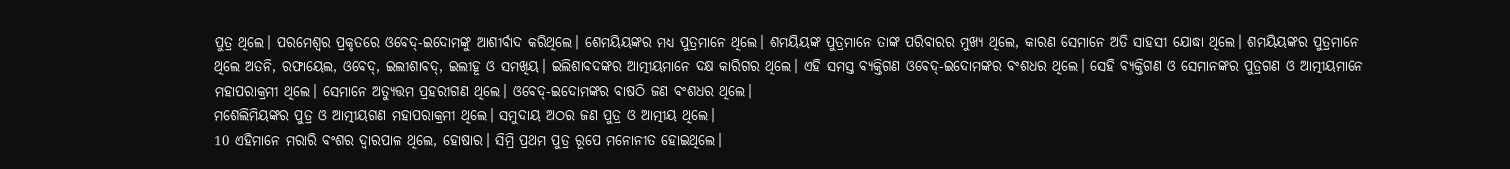ପୁତ୍ର ଥିଲେ। ପରମେଶ୍ୱର ପ୍ରକୃତରେ ଓବେଦ୍-ଇଦୋମଙ୍କୁ ଆଶୀର୍ବାଦ କରିଥିଲେ। ଶେମୟିୟଙ୍କର ମଧ୍ୟ ପୁତ୍ରମାନେ ଥିଲେ। ଶମୟିୟଙ୍କ ପୁତ୍ରମାନେ ତାଙ୍କ ପରିବାରର ମୁଖ୍ୟ ଥିଲେ, କାରଣ ସେମାନେ ଅତି ସାହସୀ ଯୋଦ୍ଧା ଥିଲେ। ଶମୟିୟଙ୍କର ପୁତ୍ରମାନେ ଥିଲେ ଅତନି, ରଫାୟେଲ, ଓବେଦ୍, ଇଲୀଶାବଦ୍, ଇଲୀହୂ ଓ ସମଖିୟ। ଇଲିଶାବ‌ଦଙ୍କର ଆତ୍ମୀୟମାନେ ଦକ୍ଷ କାରିଗର ଥିଲେ। ଏହି ସମସ୍ତ ବ୍ୟକ୍ତିଗଣ ଓବେଦ୍-ଇଦୋମଙ୍କର ବଂଶଧର ଥିଲେ। ସେହି ବ୍ୟକ୍ତିଗଣ ଓ ସେମାନଙ୍କର ପୁତ୍ରଗଣ ଓ ଆତ୍ମୀୟମାନେ ମହାପରାକ୍ରମୀ ଥିଲେ। ସେମାନେ ଅତ୍ୟୁତ୍ତମ ପ୍ରହରୀଗଣ ଥିଲେ। ଓବେଦ୍-ଇଦୋମଙ୍କର ବାଷଠି ଜଣ ବଂଶଧର ଥିଲେ।
ମଶେଲିମିୟଙ୍କର ପୁତ୍ର ଓ ଆତ୍ମୀୟଗଣ ମହାପରାକ୍ରମୀ ଥିଲେ। ସମୁଦାୟ ଅଠର ଜଣ ପୁତ୍ର ଓ ଆତ୍ମୀୟ ଥିଲେ।
10 ଏହିମାନେ ମରାରି ବଂଶର ଦ୍ୱାରପାଳ ଥିଲେ, ହୋଷାର। ସିମ୍ରି ପ୍ରଥମ ପୁତ୍ର ରୂପେ ମନୋନୀତ ହୋଇଥିଲେ।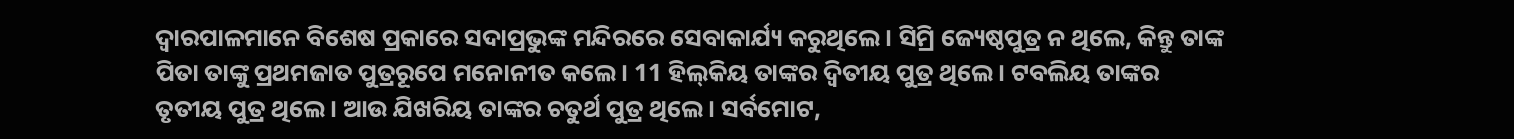ଦ୍ୱାରପାଳମାନେ ବିଶେଷ ପ୍ରକାରେ ସଦାପ୍ରଭୁଙ୍କ ମନ୍ଦିରରେ ସେବାକାର୍ଯ୍ୟ କରୁଥିଲେ। ସିମ୍ରି ଜ୍ୟେଷ୍ଠପୁତ୍ର ନ ଥିଲେ, କିନ୍ତୁ ତାଙ୍କ ପିତା ତାଙ୍କୁ ପ୍ରଥମଜାତ ପୁତ୍ରରୂପେ ମନୋନୀତ କଲେ। 11 ହି‌ଲ୍‌‌‌କିୟ ତାଙ୍କର ଦ୍ୱିତୀୟ ପୁତ୍ର ଥିଲେ। ଟବଲିୟ ତାଙ୍କର ତୃତୀୟ ପୁତ୍ର ଥିଲେ। ଆଉ ଯିଖରିୟ ତାଙ୍କର ଚତୁର୍ଥ ପୁତ୍ର ଥିଲେ। ସର୍ବମୋଟ,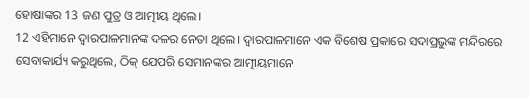ହୋଷାଙ୍କର 13 ଜଣ ପୁତ୍ର ଓ ଆତ୍ମୀୟ ଥିଲେ।
12 ଏହିମାନେ ଦ୍ୱାରପାଳମାନଙ୍କ ଦଳର ନେତା ଥିଲେ। ଦ୍ୱାରପାଳମାନେ ଏକ ବିଶେଷ ପ୍ରକାରେ ସଦାପ୍ରଭୁଙ୍କ ମନ୍ଦିରରେ ସେବାକାର୍ଯ୍ୟ କରୁଥିଲେ, ଠିକ୍ ଯେପରି ସେମାନଙ୍କର ଆତ୍ମୀୟମାନେ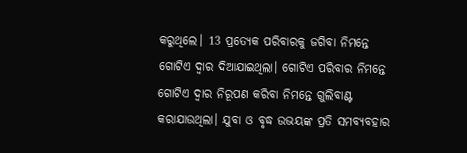କରୁଥିଲେ। 13 ପ୍ରତ୍ୟେକ ପରିବାରକୁ ଜଗିବା ନିମନ୍ତେ ଗୋଟିଏ ଦ୍ୱାର ଦିଆଯାଇଥିଲା। ଗୋଟିଏ ପରିବାର ନିମନ୍ତେ ଗୋଟିଏ ଦ୍ୱାର ନିରୂପଣ କରିବା ନିମନ୍ତେ ଗୁଲିବାଣ୍ଟ କରାଯାଉଥିଲା। ଯୁବା ଓ ବୃଦ୍ଧ ଉଭୟଙ୍କ ପ୍ରତି ସମବ୍ୟବହାର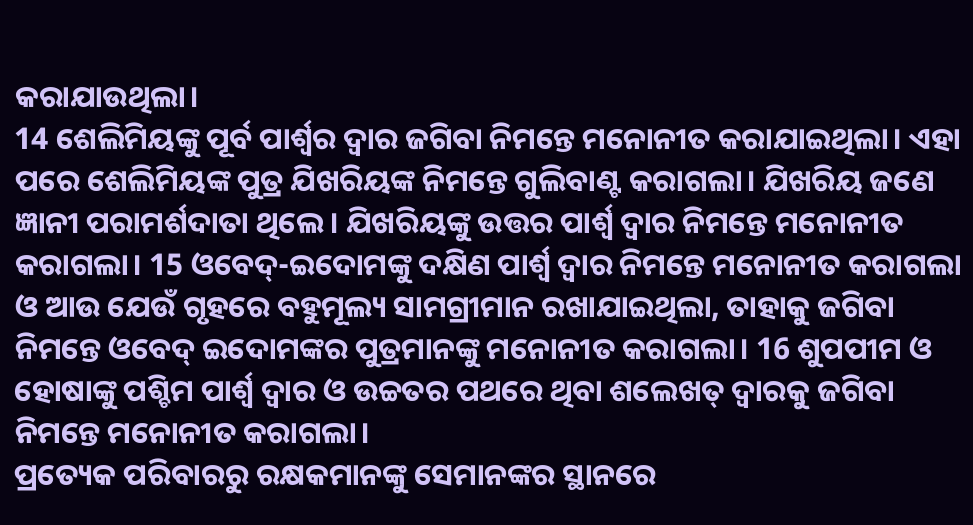କରାଯାଉଥିଲା।
14 ଶେଲିମିୟଙ୍କୁ ପୂର୍ବ ପାର୍ଶ୍ୱର ଦ୍ୱାର ଜଗିବା ନିମନ୍ତେ ମନୋନୀତ କରାଯାଇଥିଲା। ଏହା ପରେ ଶେଲିମିୟଙ୍କ ପୁତ୍ର ଯିଖରିୟଙ୍କ ନିମନ୍ତେ ଗୁଲିବାଣ୍ଟ କରାଗଲା। ଯିଖରିୟ ଜଣେ ଜ୍ଞାନୀ ପରାମର୍ଶଦାତା ଥିଲେ। ଯିଖରିୟଙ୍କୁ ଉତ୍ତର ପାର୍ଶ୍ୱ ଦ୍ୱାର ନିମନ୍ତେ ମନୋନୀତ କରାଗଲା। 15 ଓବେଦ୍-ଇଦୋମଙ୍କୁ ଦକ୍ଷିଣ ପାର୍ଶ୍ୱ ଦ୍ୱାର ନିମନ୍ତେ ମନୋନୀତ କରାଗଲା ଓ ଆଉ ଯେଉଁ ଗୃହରେ ବହୁମୂଲ୍ୟ ସାମଗ୍ରୀମାନ ରଖାଯାଇଥିଲା, ତାହାକୁ ଜଗିବା ନିମନ୍ତେ ଓବେଦ୍ ଇଦୋମଙ୍କର ପୁତ୍ରମାନଙ୍କୁ ମନୋନୀତ କରାଗଲା। 16 ଶୁପପୀମ ଓ ହୋଷାଙ୍କୁ ପଶ୍ଚିମ ପାର୍ଶ୍ୱ ଦ୍ୱାର ଓ ଉଚ୍ଚତର ପଥରେ ଥିବା ଶଲେଖତ୍ ଦ୍ୱାରକୁ ଜଗିବା ନିମନ୍ତେ ମନୋନୀତ କରାଗଲା।
ପ୍ରତ୍ୟେକ ପରିବାରରୁ ରକ୍ଷକମାନଙ୍କୁ ସେମାନଙ୍କର ସ୍ଥାନରେ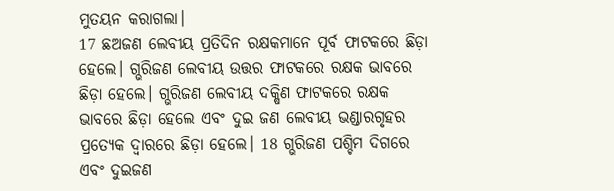ମୁତୟନ କରାଗଲା।
17 ଛଅଜଣ ଲେବୀୟ ପ୍ରତିଦିନ ରକ୍ଷକମାନେ ପୂର୍ବ ଫାଟକରେ ଛିଡ଼ା ହେଲେ। ଗ୍ଭରିଜଣ ଲେବୀୟ ଉତ୍ତର ଫାଟକରେ ରକ୍ଷକ ଭାବରେ ଛିଡ଼ା ହେଲେ। ଗ୍ଭରିଜଣ ଲେବୀୟ ଦକ୍ଷିଣ ଫାଟକରେ ରକ୍ଷକ ଭାବରେ ଛିଡ଼ା ହେଲେ ଏବଂ ଦୁଇ ଜଣ ଲେବୀୟ ଭଣ୍ଡାରଗୃହର ପ୍ରତ୍ୟେକ ଦ୍ୱାରରେ ଛିଡ଼ା ହେଲେ। 18 ଗ୍ଭରିଜଣ ପଶ୍ଚିମ ଦିଗରେ ଏବଂ ଦୁଇଜଣ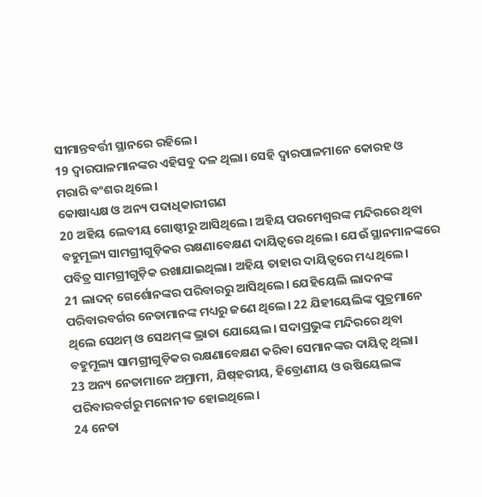ସୀମାନ୍ତବର୍ତ୍ତୀ ସ୍ଥାନରେ ରହିଲେ।
19 ଦ୍ୱାରପାଳମାନଙ୍କର ଏହିସବୁ ଦଳ ଥିଲା। ସେହି ଦ୍ୱାରପାଳମାନେ କୋରହ ଓ ମରାରି ବଂଶର ଥିଲେ।
କୋଷାଧ୍ୟକ୍ଷ ଓ ଅନ୍ୟ ପଦାଧିକାରୀଗଣ
20 ଅହିୟ ଲେବୀୟ ଗୋଷ୍ଠୀରୁ ଆସିଥିଲେ। ଅହିୟ ପରମେଶ୍ୱରଙ୍କ ମନ୍ଦିରରେ ଥିବା ବହୁମୂଲ୍ୟ ସାମଗ୍ରୀଗୁଡ଼ିକର ରକ୍ଷଣାବେକ୍ଷଣ ଦାୟିତ୍ୱରେ ଥିଲେ। ଯେଉଁ ସ୍ଥାନମାନଙ୍କରେ ପବିତ୍ର ସାମଗ୍ରୀଗୁଡ଼ିକ ରଖାଯାଇଥିଲା। ଅହିୟ ତାହାର ଦାୟିତ୍ୱରେ ମଧ୍ୟ ଥିଲେ।
21 ଲାଦନ୍ ଗେର୍ଶୋନଙ୍କର ପରିବାରରୁ ଆସିଥିଲେ। ଯେହିୟେଲି ଲାଦ‌ନଙ୍କ ପରିବାରବର୍ଗର ନେତାମାନଙ୍କ ମଧ୍ୟରୁ ଜଣେ ଥିଲେ। 22 ଯିହୀୟେଲିଙ୍କ ପୁତ୍ରମାନେ ଥିଲେ ସେଥମ୍ ଓ ସେଥ‌ମ୍‌ଙ୍କ ଭ୍ରାତା ଯୋୟେଲ। ସଦାପ୍ରଭୁଙ୍କ ମନ୍ଦିରରେ ଥିବା ବହୁମୂଲ୍ୟ ସାମଗ୍ରୀଗୁଡ଼ିକର ରକ୍ଷଣାବେକ୍ଷଣ କରିବା ସେମାନଙ୍କର ଦାୟିତ୍ୱ ଥିଲା।
23 ଅନ୍ୟ ନେତାମାନେ ଅମ୍ରାମୀ, ଯି‌ଷ୍‌ହରୀୟ, ହିବ୍ରୋଣୀୟ ଓ ଉଷିୟେଲଙ୍କ ପରିବାରବର୍ଗରୁ ମନୋନୀତ ହୋଇଥିଲେ।
24 ନେତା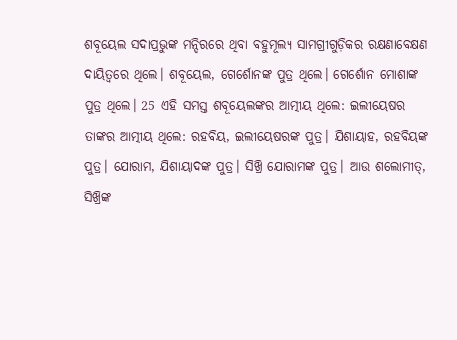ଶବୂୟେଲ ସଦାପ୍ରଭୁଙ୍କ ମନ୍ଦିରରେ ଥିବା ବହୁମୂଲ୍ୟ ସାମଗ୍ରୀଗୁଡ଼ିକର ରକ୍ଷଣାବେକ୍ଷଣ ଦାୟିତ୍ୱରେ ଥିଲେ। ଶବୂୟେଲ, ଗେର୍ଶୋନଙ୍କ ପୁତ୍ର ଥିଲେ। ଗେର୍ଶୋନ ମୋଶାଙ୍କ ପୁତ୍ର ଥିଲେ। 25 ଏହି ସମସ୍ତ ଶବୂୟେଲଙ୍କର ଆତ୍ମୀୟ ଥିଲେ: ଇଲୀୟେଷର ତାଙ୍କର ଆତ୍ମୀୟ ଥିଲେ: ରହବିୟ, ଇଲୀୟେଷରଙ୍କ ପୁତ୍ର। ଯିଶାୟାହ, ରହବିୟଙ୍କ ପୁତ୍ର। ଯୋରାମ, ଯିଶାୟାଦଙ୍କ ପୁତ୍ର। ସିଖ୍ରି ଯୋରାମଙ୍କ ପୁତ୍ର। ଆଉ ଶଲୋମୀତ୍, ସିଖ୍ରିଙ୍କ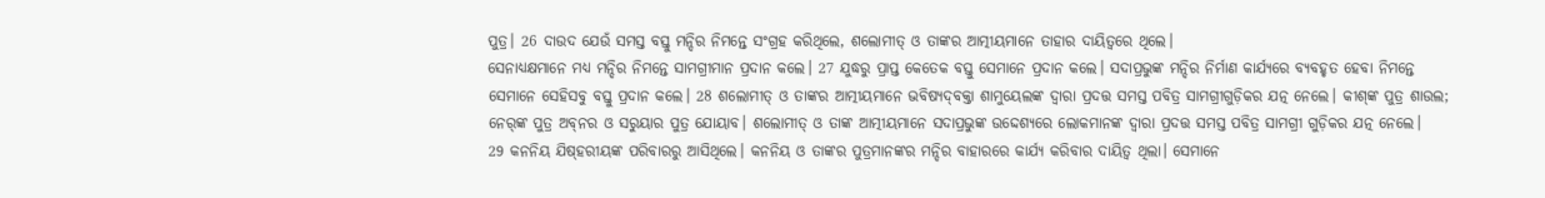ପୁତ୍ର। 26 ଦାଉଦ ଯେଉଁ ସମସ୍ତ ବସ୍ତୁ ମନ୍ଦିର ନିମନ୍ତେ ସଂଗ୍ରହ କରିଥିଲେ, ଶଲୋମୀତ୍ ଓ ତାଙ୍କର ଆତ୍ମୀୟମାନେ ତାହାର ଦାୟିତ୍ୱରେ ଥିଲେ।
ସେନାଧ୍ୟକ୍ଷମାନେ ମଧ୍ୟ ମନ୍ଦିର ନିମନ୍ତେ ସାମଗ୍ରୀମାନ ପ୍ରଦାନ କଲେ। 27 ଯୁଦ୍ଧରୁ ପ୍ରାପ୍ତ କେତେକ ବସ୍ତୁ ସେମାନେ ପ୍ରଦାନ କଲେ। ସଦାପ୍ରଭୁଙ୍କ ମନ୍ଦିର ନିର୍ମାଣ କାର୍ଯ୍ୟରେ ବ୍ୟବହୃତ ହେବା ନିମନ୍ତେ ସେମାନେ ସେହିସବୁ ବସ୍ତୁ ପ୍ରଦାନ କଲେ। 28 ଶଲୋମୀତ୍ ଓ ତାଙ୍କର ଆତ୍ମୀୟମାନେ ଭବିଷ୍ୟ‌ଦ୍‌ବକ୍ତା ଶାମୁୟେଲଙ୍କ ଦ୍ୱାରା ପ୍ରଦତ୍ତ ସମସ୍ତ ପବିତ୍ର ସାମଗ୍ରୀଗୁଡ଼ିକର ଯତ୍ନ ନେଲେ। କୀ‌ଶ୍‌ଙ୍କ ପୁତ୍ର ଶାଉଲ; ନେ‌ର୍‌ଙ୍କ ପୁତ୍ର ଅ‌‌ବ୍‌‌ନର‌ ଓ ସରୁୟାର ପୁତ୍ର ଯୋୟାବ। ଶଲୋମୀତ୍ ଓ ତାଙ୍କ ଆତ୍ମୀୟମାନେ ସଦାପ୍ରଭୁଙ୍କ ଉଦ୍ଦେଶ୍ୟରେ ଲୋକମାନଙ୍କ ଦ୍ୱାରା ପ୍ରଦତ୍ତ ସମସ୍ତ ପବିତ୍ର ସାମଗ୍ରୀ ଗୁଡ଼ିକର ଯତ୍ନ ନେଲେ।
29 କନନିୟ ଯି‌ଷ୍‌ହରୀୟଙ୍କ ପରିବାରରୁ ଆସିଥିଲେ। କନନିୟ ଓ ତାଙ୍କର ପୁତ୍ରମାନଙ୍କର ମନ୍ଦିର ବାହାରରେ କାର୍ଯ୍ୟ କରିବାର ଦାୟିତ୍ୱ ଥିଲା। ସେମାନେ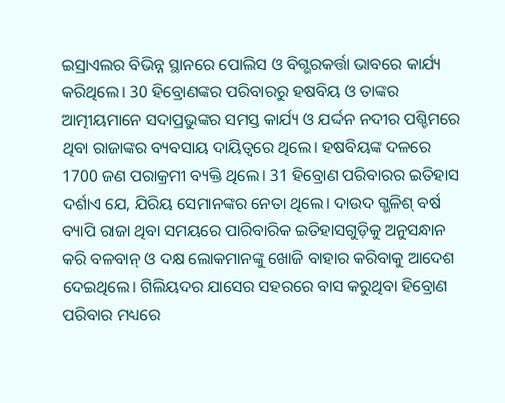ଇସ୍ରାଏଲର ବିଭିନ୍ନ ସ୍ଥାନରେ ପୋଲିସ ଓ ବିଗ୍ଭରକର୍ତ୍ତା ଭାବରେ କାର୍ଯ୍ୟ କରିଥିଲେ। 30 ହିବ୍ରୋଣଙ୍କର ପରିବାରରୁ ହଷବିୟ ଓ ତାଙ୍କର ଆତ୍ମୀୟମାନେ ସଦାପ୍ରଭୁଙ୍କର ସମସ୍ତ କାର୍ଯ୍ୟ ଓ ଯର୍ଦ୍ଦନ ନଦୀର ପଶ୍ଚିମରେ ଥିବା ରାଜାଙ୍କର ବ୍ୟବସାୟ ଦାୟିତ୍ୱରେ ଥିଲେ। ହଷବିୟଙ୍କ ଦଳରେ 1700 ଜଣ ପରାକ୍ରମୀ ବ୍ୟକ୍ତି ଥିଲେ। 31 ହିବ୍ରୋଣ ପରିବାରର ଇତିହାସ ଦର୍ଶାଏ ଯେ, ଯିରିୟ ସେମାନଙ୍କର ନେତା ଥିଲେ। ଦାଉଦ ଗ୍ଭଳିଶ୍ ବର୍ଷ ବ୍ୟାପି ରାଜା ଥିବା ସମୟରେ ପାରିବାରିକ ଇତିହାସଗୁଡ଼ିକୁ ଅନୁସନ୍ଧାନ କରି ବଳବାନ୍ ଓ ଦକ୍ଷ ଲୋକମାନଙ୍କୁ ଖୋଜି ବାହାର କରିବାକୁ ଆଦେଶ ଦେଇଥିଲେ। ଗିଲିୟଦର ଯାସେର ସହରରେ ବାସ କରୁଥିବା ହିବ୍ରୋଣ ପରିବାର ମଧ୍ୟରେ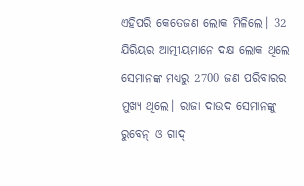ଏହିପରି କେତେଜଣ ଲୋକ ମିଳିଲେ। 32 ଯିରିୟର ଆତ୍ମୀୟମାନେ ଦକ୍ଷ ଲୋକ ଥିଲେ ସେମାନଙ୍କ ମଧ୍ୟରୁ 2700 ଜଣ ପରିବାରର ମୁଖ୍ୟ ଥିଲେ। ରାଜା ଦାଉଦ ସେମାନଙ୍କୁ ରୁବେନ୍ ଓ ଗାଦ୍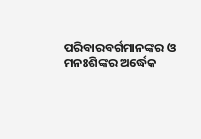ପରିବାରବର୍ଗମାନଙ୍କର ଓ ମନଃଶିଙ୍କର ଅର୍ଦ୍ଧେକ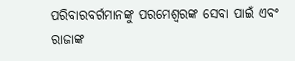ପରିବାରବର୍ଗମାନଙ୍କୁ ପରମେଶ୍ୱରଙ୍କ ସେବା ପାଇଁ ଏବଂ ରାଜାଙ୍କ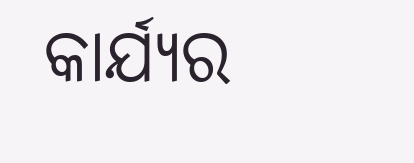କାର୍ଯ୍ୟର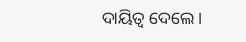ଦାୟିତ୍ୱ ଦେଲେ।